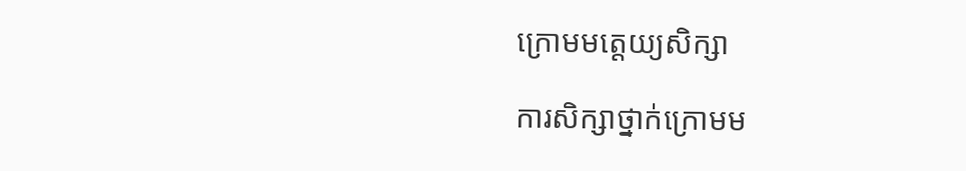ក្រោមមត្តេយ្យសិក្សា

ការសិក្សាថ្នាក់ក្រោមម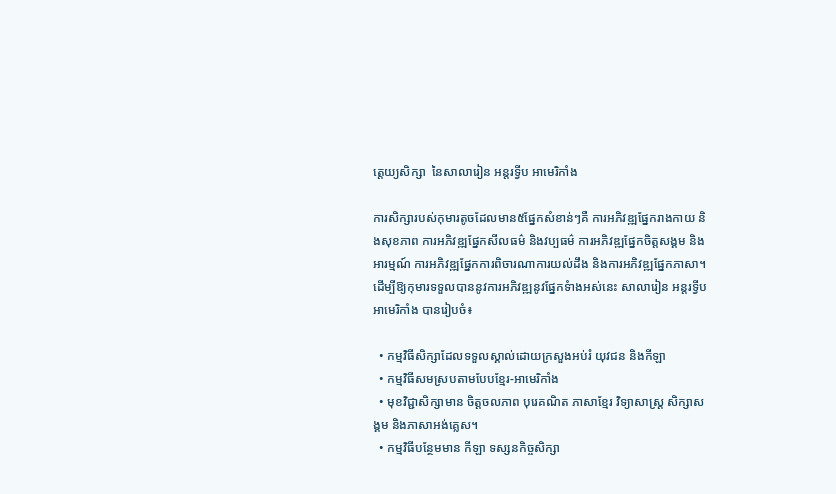ត្តេយ្យសិក្សា  នៃសាលារៀន អន្តរទ្វីប អាមេរិកាំង

ការសិក្សារបស់កុមារតូចដែលមាន៥ផ្នែកសំខាន់ៗគឺ ការអភិវឌ្ឍផ្នែករាងកាយ និងសុខភាព ការអភិវឌ្ឍផ្នែកសីលធម៌ និងវប្បធម៌ ការអភិវឌ្ឍផ្នែកចិត្តសង្គម និងអារម្មណ៍ ការអភិវឌ្ឍផ្នែកការពិចារណាការយល់ដឹង និងការអភិវឌ្ឍផ្នែកភាសា។ ដើម្បីឱ្យកុមារទទួលបាននូវការអភិវឌ្ឍនូវផ្នែកទំាងអស់នេះ សាលារៀន អន្តរទ្វីប អាមេរិកាំង បានរៀបចំ៖

  • កម្មវិធីសិក្សាដែលទទួលស្គាល់ដោយក្រសួងអប់រំ យុវជន និងកីឡា
  • កម្មវិធីសមស្របតាមបែបខ្មែរ-អាមេរិកាំង
  • មុខវិជ្ជាសិក្សាមាន ចិត្តចលភាព បុរេគណិត ភាសាខ្មែរ វិទ្យាសាស្រ្ត សិក្សាសង្គម និងភាសាអង់គ្លេស។
  • កម្មវិធីបន្ថែមមាន កីឡា ទស្សនកិច្ចសិក្សា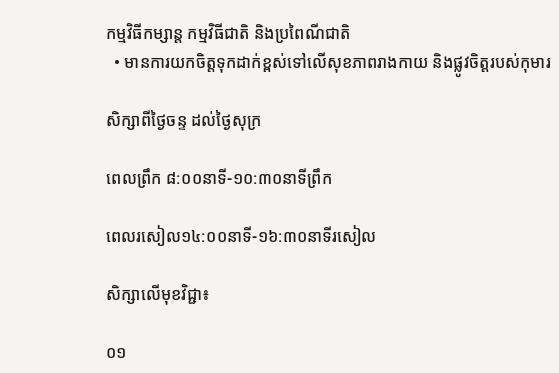កម្មវិធីកម្សាន្ត កម្មវិធីជាតិ និងប្រពៃណីជាតិ
  • មានការយកចិត្តទុកដាក់ខ្ពស់ទៅលើសុខភាពរាងកាយ និងផ្លូវចិត្តរបស់កុមារ

សិក្សាពីថ្ងៃចន្ទ ដល់ថ្ងៃសុក្រ

ពេលព្រឹក ៨:០០នាទី-១០:៣០នាទីព្រឹក

ពេលរសៀល១៤:០០នាទី-១៦:៣០នាទីរសៀល

សិក្សាលើមុខវិជ្ជា៖

០១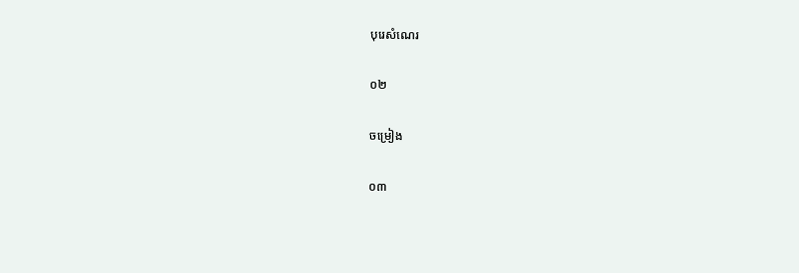បុរេសំណេរ

០២

ចម្រៀង

០៣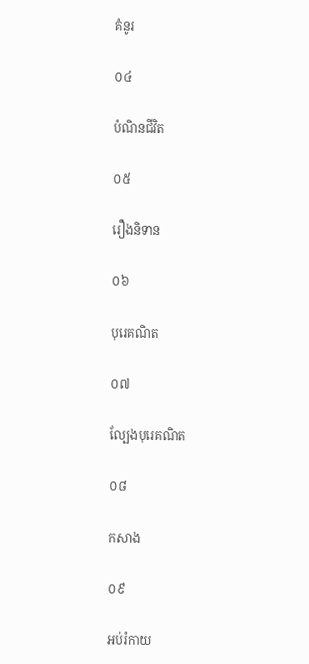គំនូរ

០៤

បំណិនជីវិត

០៥

រឿងនិទាន

០៦

បុរេគណិត

០៧

ល្បែងបុរេគណិត

០៨

កសាង

០៩

អប់រំកាយ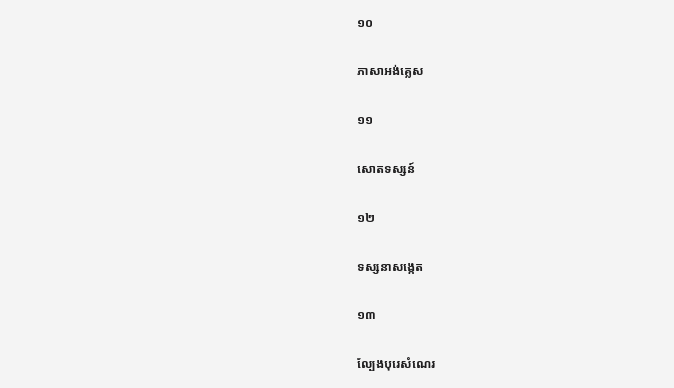១០

ភាសាអង់គ្លេស

១១

សោតទស្សន៍

១២

ទស្សនាសង្កេត

១៣

ល្បែងបុរេសំណេរ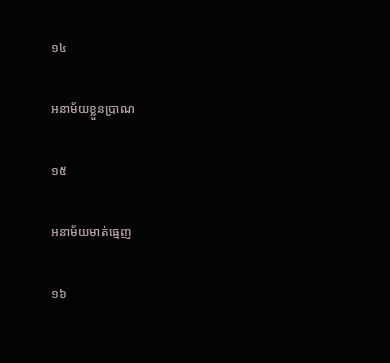១៤

អនាម័យខ្លួនប្រាណ

១៥

អនាម័យមាត់ធ្មេញ

១៦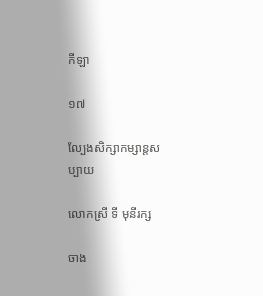កីឡា

១៧

ល្បែងសិក្សាកម្សាន្តសប្បាយ

លោកស្រី ទី មុនីរក្ស

ចាង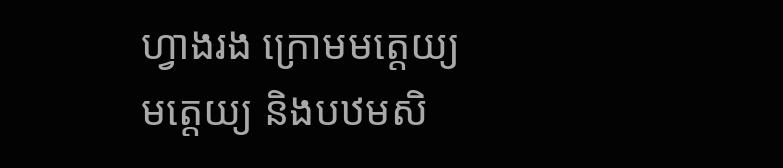ហ្វាងរង ក្រោមមត្តេយ្យ មត្តេយ្យ និងបឋមសិ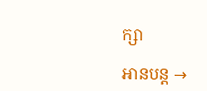ក្សា

អានបន្ត →